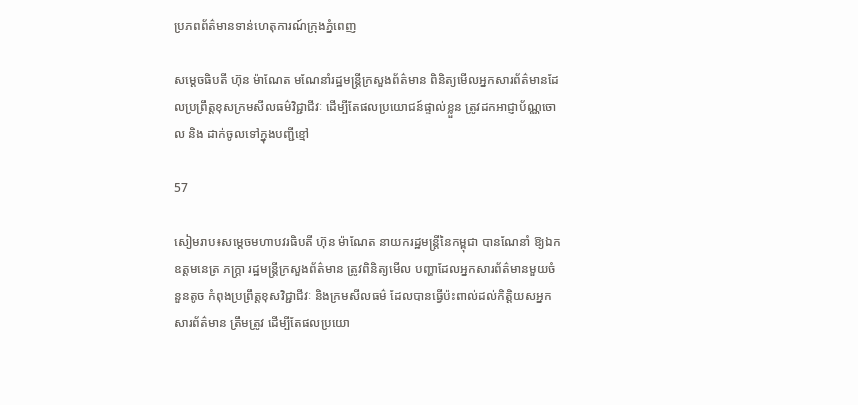ប្រភពព័ត៌មានទាន់ហេតុការណ៍ក្រុងភ្នំពេញ

សម្ដេចធិបតី ហ៊ុន ម៉ាណែត មណែនាំរដ្ឋមន្ដ្រីក្រសួងព័ត៌មាន ពិនិត្យមើលអ្នកសារព័ត៌មានដែលប្រព្រឹត្តខុសក្រមសីលធម៌វិជ្ជាជីវៈ ដើម្បីតែផលប្រយោជន៍ផ្ទាល់ខ្លួន ត្រូវដកអាជ្ញាប័ណ្ណចោល និង ដាក់ចូលទៅក្នុងបញ្ជីខ្មៅ

57

សៀមរាប៖សម្តេចមហាបវរធិបតី ហ៊ុន ម៉ាណែត នាយករដ្ឋមន្រ្តីនៃកម្ពុជា បានណែនាំ ឱ្យឯកឧត្ដមនេត្រ ភក្រ្តា រដ្ឋមន្ត្រីក្រសួងព័ត៌មាន ត្រូវពិនិត្យមើល បញ្ហាដែលអ្នកសារព័ត៌មានមួយចំនួនតូច កំពុងប្រព្រឹត្តខុសវិជ្ជាជីវៈ និងក្រមសីលធម៌ ដែលបានធ្វើប៉ះពាល់ដល់កិត្តិយសអ្នកសារព័ត៌មាន ត្រឹមត្រូវ ដើម្បីតែផលប្រយោ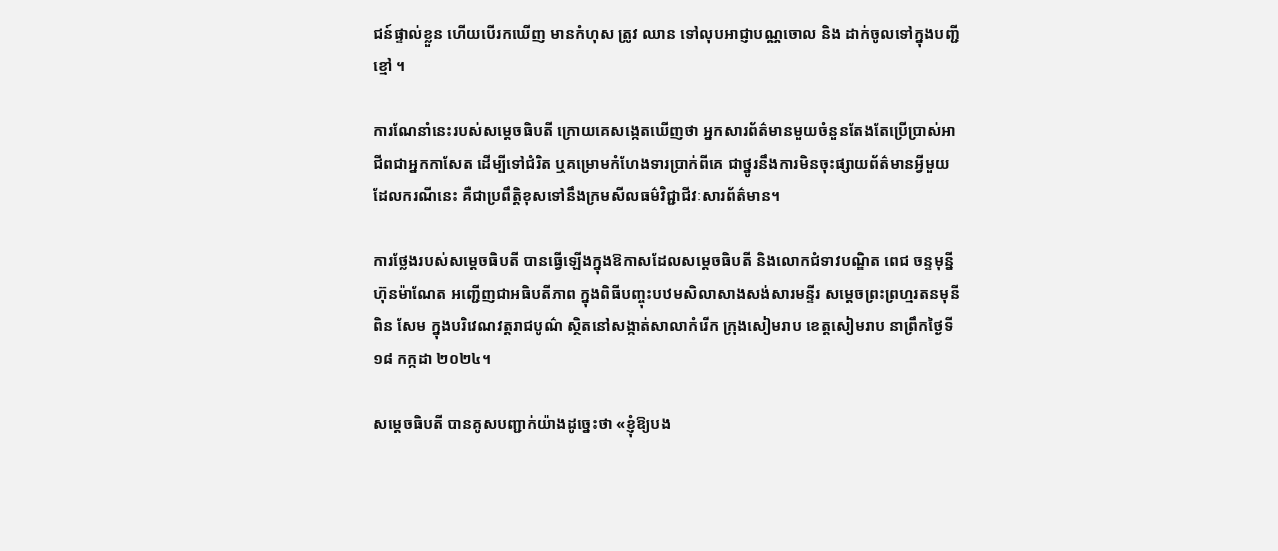ជន៍ផ្ទាល់ខ្លួន ហើយបើរកឃើញ មានកំហុស ត្រូវ ឈាន ទៅលុបអាជ្ញាបណ្ណចោល និង ដាក់ចូលទៅក្នុងបញ្ជីខ្មៅ ។

ការណែនាំនេះរបស់សម្តេចធិបតី ក្រោយគេសង្កេតឃើញថា អ្នកសារព័ត៌មានមួយចំនួនតែងតែប្រើប្រាស់អាជីពជាអ្នកកាសែត ដើម្បីទៅជំរិត ឬគម្រោមកំហែងទារប្រាក់ពីគេ ជាថ្នូរនឹងការមិនចុះផ្សាយព័ត៌មានអ្វីមួយ ដែលករណីនេះ គឺជាប្រពឹត្តិខុសទៅនឹងក្រមសីលធម៌វិជ្ជាជីវៈសារព័ត៌មាន។

ការថ្លែងរបស់សម្តេចធិបតី បានធ្វើឡើងក្នុងឱកាសដែលសម្ដេចធិបតី និងលោកជំទាវបណ្ឌិត ពេជ ចន្ទមុន្នី ហ៊ុនម៉ាណែត អញ្ជើញជាអធិបតីភាព ក្នុងពិធីបញ្ចុះបឋមសិលាសាងសង់សារមន្ទីរ សម្ដេចព្រះព្រហ្មរតនមុនី ពិន សែម ក្នុងបរិវេណវត្តរាជបូណ៌ ស្ថិតនៅសង្កាត់សាលាកំរើក ក្រុងសៀមរាប ខេត្តសៀមរាប នាព្រឹកថ្ងៃទី១៨ កក្កដា ២០២៤។

សម្តេចធិបតី បានគូសបញ្ជាក់យ៉ាងដូច្នេះថា «ខ្ញុំឱ្យបង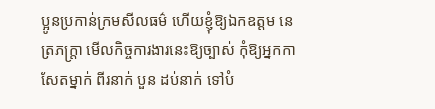ប្អូនប្រកាន់ក្រមសីលធម៌ ហើយខ្ញុំឱ្យឯកឧត្តម នេត្រភក្រ្តា មើលកិច្ចការងារនេះឱ្យច្បាស់ កុំឱ្យអ្នកកាសែតម្នាក់ ពីរនាក់ បួន ដប់នាក់ ទៅបំ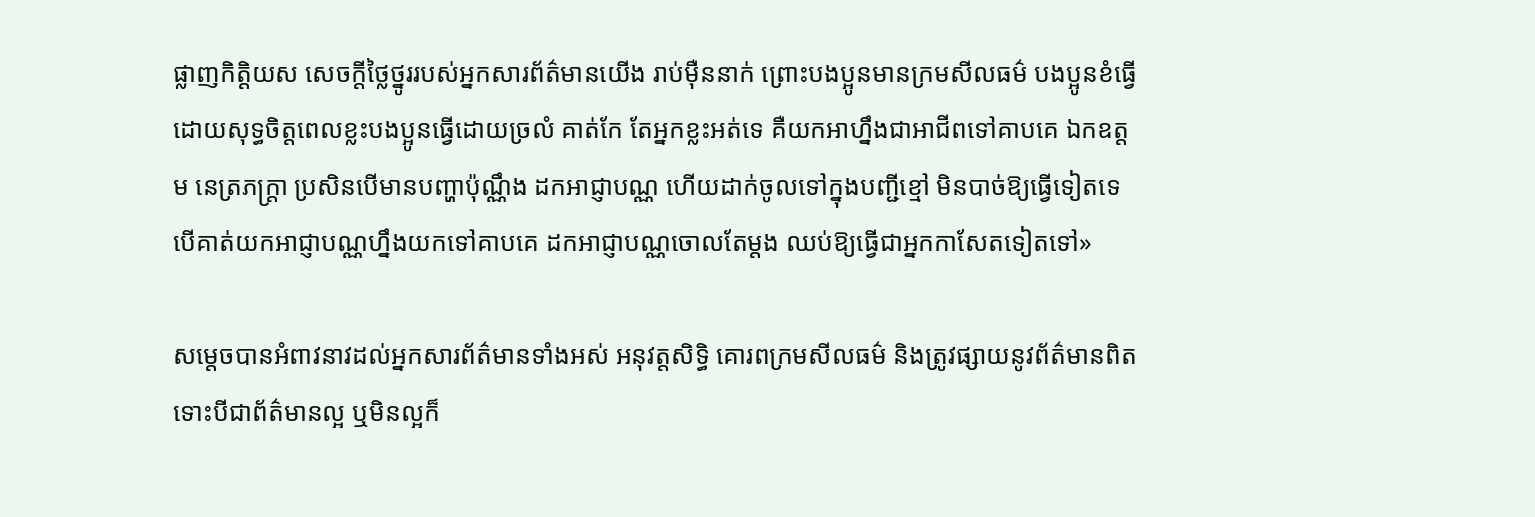ផ្លាញកិត្តិយស សេចក្តីថ្លៃថ្នូររបស់អ្នកសារព័ត៌មានយើង រាប់ម៉ឺននាក់ ព្រោះបងប្អូនមានក្រមសីលធម៌ បងប្អូនខំធ្វើដោយសុទ្ធចិត្តពេលខ្លះបងប្អូនធ្វើដោយច្រលំ គាត់កែ តែអ្នកខ្លះអត់ទេ គឺយកអាហ្នឹងជាអាជីពទៅគាបគេ ឯកឧត្តម នេត្រភក្រ្តា ប្រសិនបើមានបញ្ហាប៉ុណ្ណឹង ដកអាជ្ញាបណ្ណ ហើយដាក់ចូលទៅក្នុងបញ្ជីខ្មៅ មិនបាច់ឱ្យធ្វើទៀតទេ បើគាត់យកអាជ្ញាបណ្ណហ្នឹងយកទៅគាបគេ ដកអាជ្ញាបណ្ណចោលតែម្តង ឈប់ឱ្យធ្វើជាអ្នកកាសែតទៀតទៅ»

សម្តេចបានអំពាវនាវដល់អ្នកសារព័ត៌មានទាំងអស់ អនុវត្តសិទ្ធិ គោរពក្រមសីលធម៌ និងត្រូវផ្សាយនូវព័ត៌មានពិត ទោះបីជាព័ត៌មានល្អ ឬមិនល្អក៏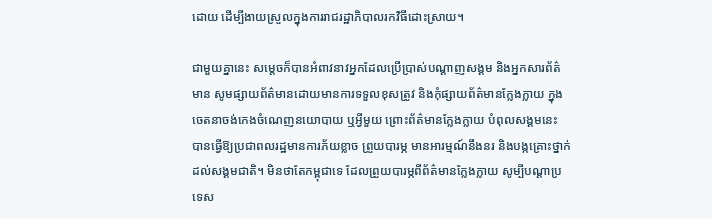ដោយ ដើម្បីងាយស្រួលក្នុងការរាជរដ្ឋាភិបាលរកវិធីដោះស្រាយ។

ជាមួយគ្នានេះ សម្តេចក៏បានអំពាវនាវអ្នកដែលប្រើប្រាស់បណ្តាញសង្គម និងអ្នកសារព័ត៌មាន សូមផ្សាយព័ត៌មានដោយមានការទទួលខុសត្រូវ និងកុំផ្សាយព័ត៌មានក្លែងក្លាយ ក្នុងចេតនាចង់កេងចំណេញនយោបាយ ឬអ្វីមួយ ព្រោះព័ត៌មានក្លែងក្លាយ បំពុលសង្គមនេះ បានធ្វើឱ្យប្រជាពលរដ្ឋមានការភ័យខ្លាច ព្រួយបារម្ភ មានអារម្មណ៍នឹងនរ និងបង្កគ្រោះថ្នាក់ដល់សង្គមជាតិ។ មិនថាតែកម្ពុជាទេ ដែលព្រួយបារម្ភពីព័ត៌មានក្លែងក្លាយ សូម្បីបណ្តាប្រទេស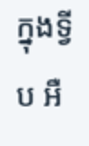ក្នុងទ្វីប អឺ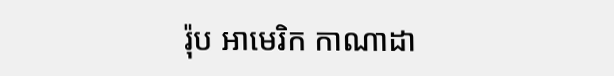រ៉ុប អាមេរិក កាណាដា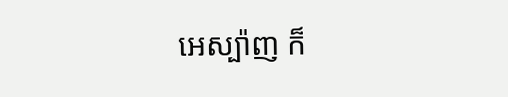អេស្ប៉ាញ ក៏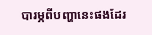បារម្ភពីបញ្ហានេះផងដែរ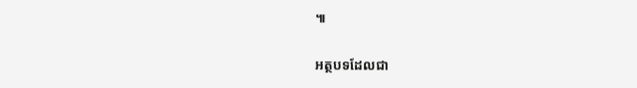៕

អត្ថបទដែលជា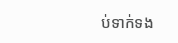ប់ទាក់ទង